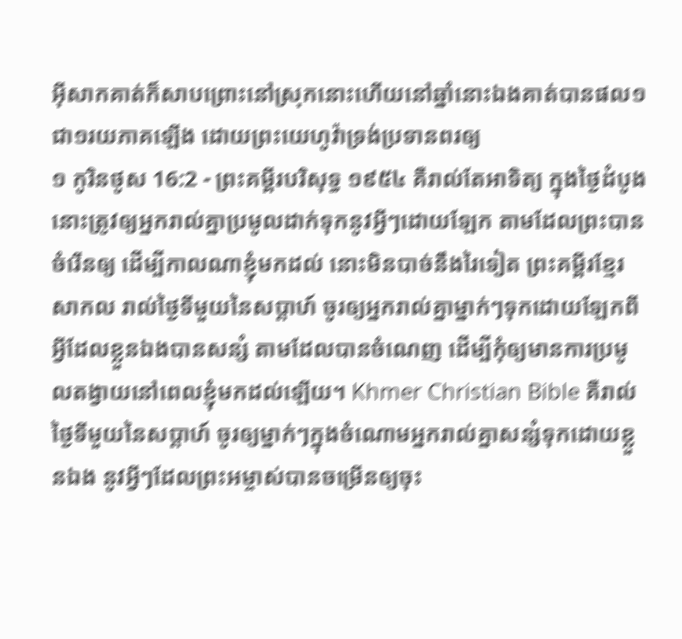អ៊ីសាកគាត់ក៏សាបព្រោះនៅស្រុកនោះហើយនៅឆ្នាំនោះឯងគាត់បានផល១ជា១រយភាគឡើង ដោយព្រះយេហូវ៉ាទ្រង់ប្រទានពរឲ្យ
១ កូរិនថូស 16:2 - ព្រះគម្ពីរបរិសុទ្ធ ១៩៥៤ គឺរាល់តែអាទិត្យ ក្នុងថ្ងៃដំបូង នោះត្រូវឲ្យអ្នករាល់គ្នាប្រមូលដាក់ទុកនូវអ្វីៗដោយឡែក តាមដែលព្រះបានចំរើនឲ្យ ដើម្បីកាលណាខ្ញុំមកដល់ នោះមិនបាច់នឹងរៃទៀត ព្រះគម្ពីរខ្មែរសាកល រាល់ថ្ងៃទីមួយនៃសប្ដាហ៍ ចូរឲ្យអ្នករាល់គ្នាម្នាក់ៗទុកដោយឡែកពីអ្វីដែលខ្លួនឯងបានសន្សំ តាមដែលបានចំណេញ ដើម្បីកុំឲ្យមានការប្រមូលតង្វាយនៅពេលខ្ញុំមកដល់ឡើយ។ Khmer Christian Bible គឺរាល់ថ្ងៃទីមួយនៃសប្ដាហ៍ ចូរឲ្យម្នាក់ៗក្នុងចំណោមអ្នករាល់គ្នាសន្សំទុកដោយខ្លួនឯង នូវអ្វីៗដែលព្រះអម្ចាស់បានចម្រើនឲ្យចុះ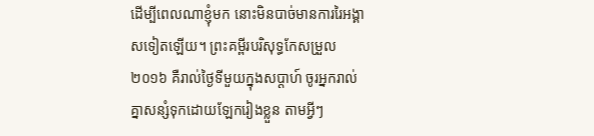ដើម្បីពេលណាខ្ញុំមក នោះមិនបាច់មានការរៃអង្គាសទៀតឡើយ។ ព្រះគម្ពីរបរិសុទ្ធកែសម្រួល ២០១៦ គឺរាល់ថ្ងៃទីមួយក្នុងសប្ដាហ៍ ចូរអ្នករាល់គ្នាសន្សំទុកដោយឡែករៀងខ្លួន តាមអ្វីៗ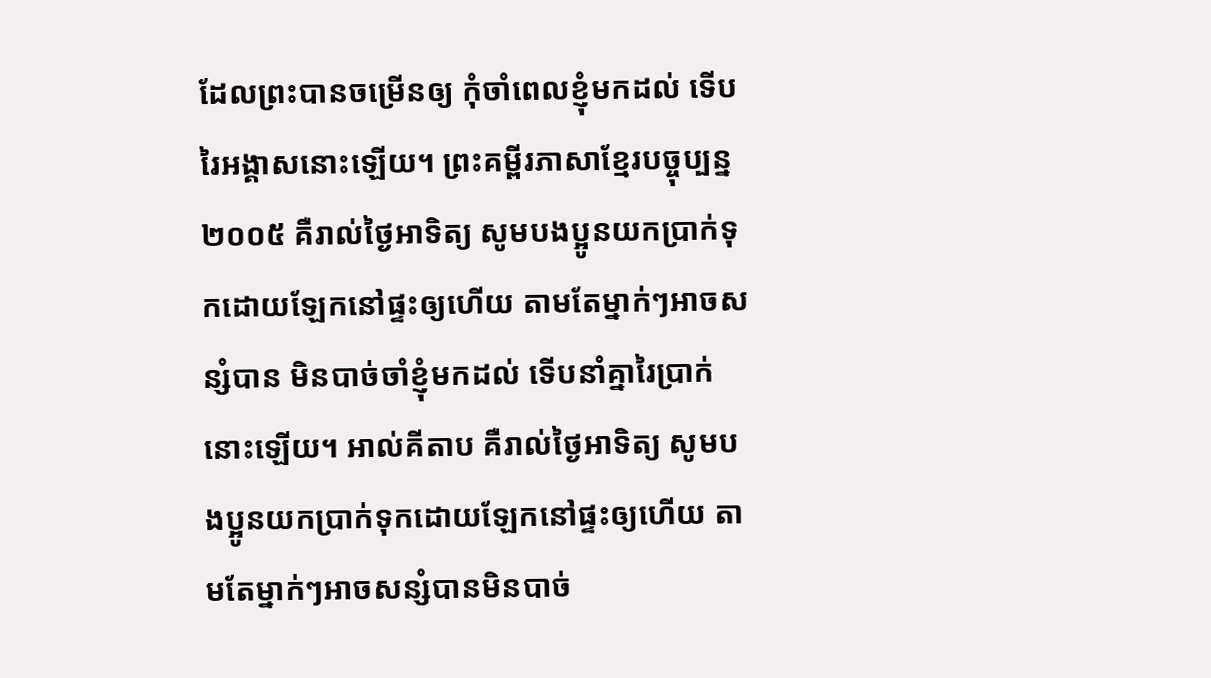ដែលព្រះបានចម្រើនឲ្យ កុំចាំពេលខ្ញុំមកដល់ ទើបរៃអង្គាសនោះឡើយ។ ព្រះគម្ពីរភាសាខ្មែរបច្ចុប្បន្ន ២០០៥ គឺរាល់ថ្ងៃអាទិត្យ សូមបងប្អូនយកប្រាក់ទុកដោយឡែកនៅផ្ទះឲ្យហើយ តាមតែម្នាក់ៗអាចសន្សំបាន មិនបាច់ចាំខ្ញុំមកដល់ ទើបនាំគ្នារៃប្រាក់នោះឡើយ។ អាល់គីតាប គឺរាល់ថ្ងៃអាទិត្យ សូមបងប្អូនយកប្រាក់ទុកដោយឡែកនៅផ្ទះឲ្យហើយ តាមតែម្នាក់ៗអាចសន្សំបានមិនបាច់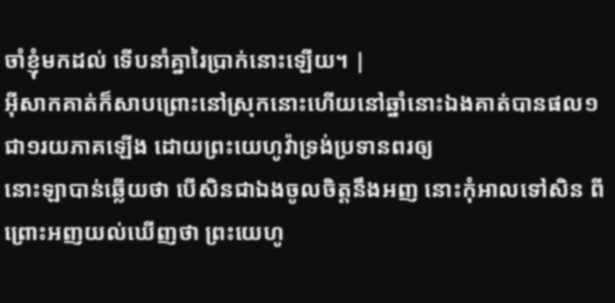ចាំខ្ញុំមកដល់ ទើបនាំគ្នារៃប្រាក់នោះឡើយ។ |
អ៊ីសាកគាត់ក៏សាបព្រោះនៅស្រុកនោះហើយនៅឆ្នាំនោះឯងគាត់បានផល១ជា១រយភាគឡើង ដោយព្រះយេហូវ៉ាទ្រង់ប្រទានពរឲ្យ
នោះឡាបាន់ឆ្លើយថា បើសិនជាឯងចូលចិត្តនឹងអញ នោះកុំអាលទៅសិន ពីព្រោះអញយល់ឃើញថា ព្រះយេហូ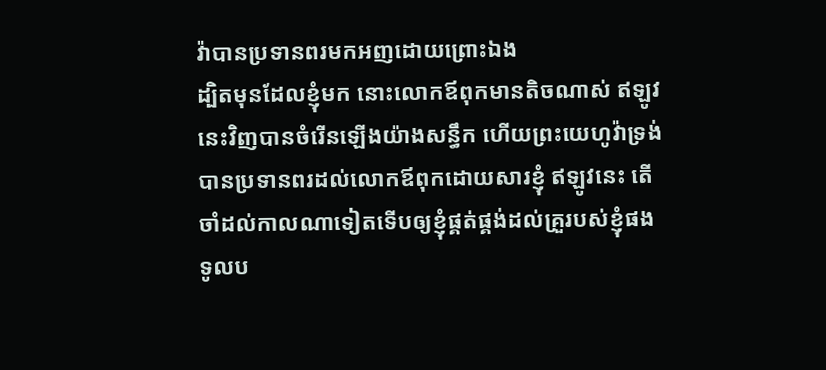វ៉ាបានប្រទានពរមកអញដោយព្រោះឯង
ដ្បិតមុនដែលខ្ញុំមក នោះលោកឪពុកមានតិចណាស់ ឥឡូវនេះវិញបានចំរើនឡើងយ៉ាងសន្ធឹក ហើយព្រះយេហូវ៉ាទ្រង់បានប្រទានពរដល់លោកឪពុកដោយសារខ្ញុំ ឥឡូវនេះ តើចាំដល់កាលណាទៀតទើបឲ្យខ្ញុំផ្គត់ផ្គង់ដល់គ្រួរបស់ខ្ញុំផង
ទូលប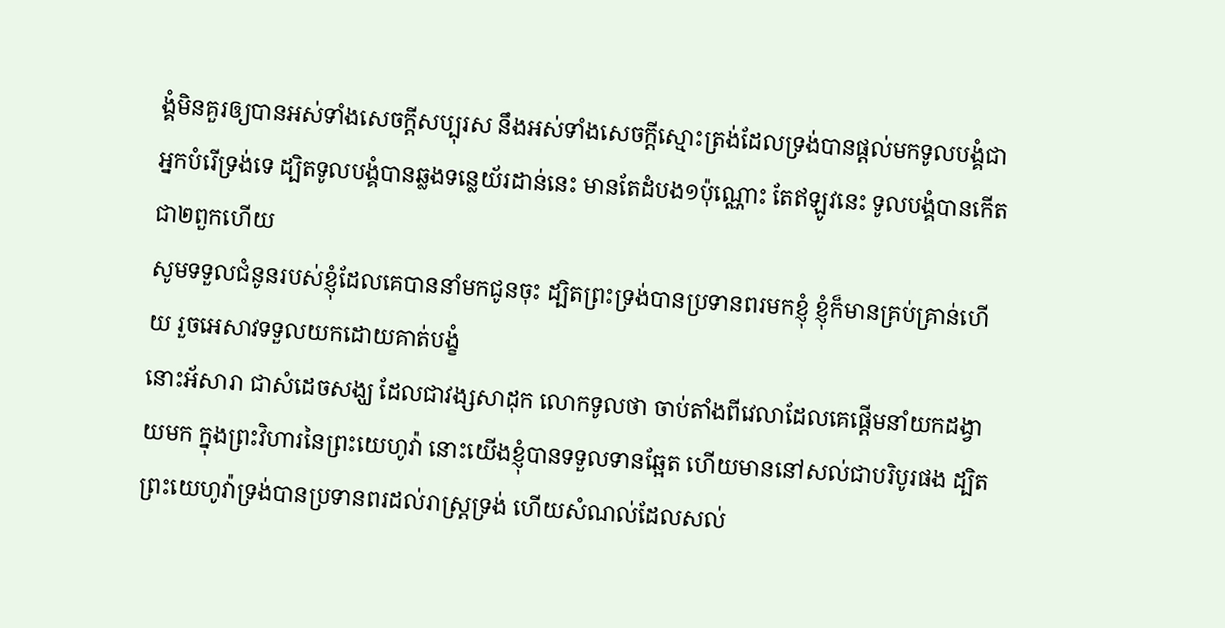ង្គំមិនគួរឲ្យបានអស់ទាំងសេចក្ដីសប្បុរស នឹងអស់ទាំងសេចក្ដីស្មោះត្រង់ដែលទ្រង់បានផ្តល់មកទូលបង្គំជាអ្នកបំរើទ្រង់ទេ ដ្បិតទូលបង្គំបានឆ្លងទន្លេយ័រដាន់នេះ មានតែដំបង១ប៉ុណ្ណោះ តែឥឡូវនេះ ទូលបង្គំបានកើតជា២ពួកហើយ
សូមទទួលជំនូនរបស់ខ្ញុំដែលគេបាននាំមកជូនចុះ ដ្បិតព្រះទ្រង់បានប្រទានពរមកខ្ញុំ ខ្ញុំក៏មានគ្រប់គ្រាន់ហើយ រួចអេសាវទទួលយកដោយគាត់បង្ខំ
នោះអ័សារា ជាសំដេចសង្ឃ ដែលជាវង្សសាដុក លោកទូលថា ចាប់តាំងពីវេលាដែលគេផ្តើមនាំយកដង្វាយមក ក្នុងព្រះវិហារនៃព្រះយេហូវ៉ា នោះយើងខ្ញុំបានទទួលទានឆ្អែត ហើយមាននៅសល់ជាបរិបូរផង ដ្បិតព្រះយេហូវ៉ាទ្រង់បានប្រទានពរដល់រាស្ត្រទ្រង់ ហើយសំណល់ដែលសល់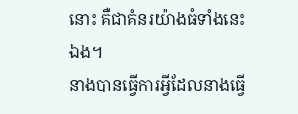នោះ គឺជាគំនរយ៉ាងធំទាំងនេះឯង។
នាងបានធ្វើការអ្វីដែលនាងធ្វើ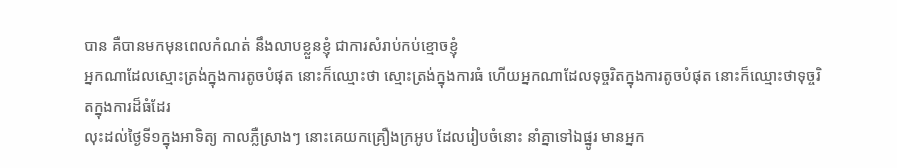បាន គឺបានមកមុនពេលកំណត់ នឹងលាបខ្លួនខ្ញុំ ជាការសំរាប់កប់ខ្មោចខ្ញុំ
អ្នកណាដែលស្មោះត្រង់ក្នុងការតូចបំផុត នោះក៏ឈ្មោះថា ស្មោះត្រង់ក្នុងការធំ ហើយអ្នកណាដែលទុច្ចរិតក្នុងការតូចបំផុត នោះក៏ឈ្មោះថាទុច្ចរិតក្នុងការដ៏ធំដែរ
លុះដល់ថ្ងៃទី១ក្នុងអាទិត្យ កាលភ្លឺស្រាងៗ នោះគេយកគ្រឿងក្រអូប ដែលរៀបចំនោះ នាំគ្នាទៅឯផ្នូរ មានអ្នក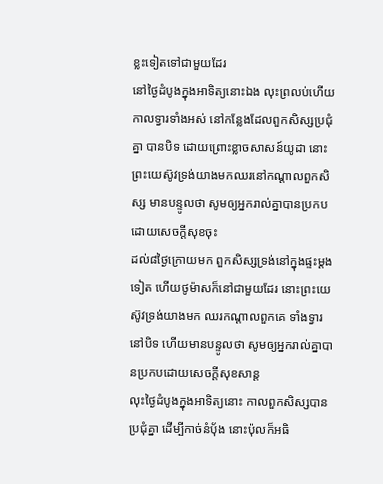ខ្លះទៀតទៅជាមួយដែរ
នៅថ្ងៃដំបូងក្នុងអាទិត្យនោះឯង លុះព្រលប់ហើយ កាលទ្វារទាំងអស់ នៅកន្លែងដែលពួកសិស្សប្រជុំគ្នា បានបិទ ដោយព្រោះខ្លាចសាសន៍យូដា នោះព្រះយេស៊ូវទ្រង់យាងមកឈរនៅកណ្តាលពួកសិស្ស មានបន្ទូលថា សូមឲ្យអ្នករាល់គ្នាបានប្រកបដោយសេចក្ដីសុខចុះ
ដល់៨ថ្ងៃក្រោយមក ពួកសិស្សទ្រង់នៅក្នុងផ្ទះម្តងទៀត ហើយថូម៉ាសក៏នៅជាមួយដែរ នោះព្រះយេស៊ូវទ្រង់យាងមក ឈរកណ្តាលពួកគេ ទាំងទ្វារនៅបិទ ហើយមានបន្ទូលថា សូមឲ្យអ្នករាល់គ្នាបានប្រកបដោយសេចក្ដីសុខសាន្ត
លុះថ្ងៃដំបូងក្នុងអាទិត្យនោះ កាលពួកសិស្សបានប្រជុំគ្នា ដើម្បីកាច់នំបុ័ង នោះប៉ុលក៏អធិ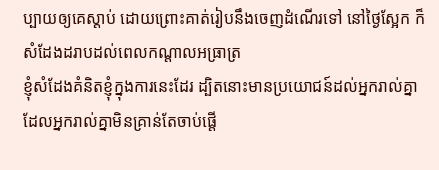ប្បាយឲ្យគេស្តាប់ ដោយព្រោះគាត់រៀបនឹងចេញដំណើរទៅ នៅថ្ងៃស្អែក ក៏សំដែងដរាបដល់ពេលកណ្តាលអធ្រាត្រ
ខ្ញុំសំដែងគំនិតខ្ញុំក្នុងការនេះដែរ ដ្បិតនោះមានប្រយោជន៍ដល់អ្នករាល់គ្នា ដែលអ្នករាល់គ្នាមិនគ្រាន់តែចាប់ផ្តើ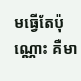មធ្វើតែប៉ុណ្ណោះ គឺមា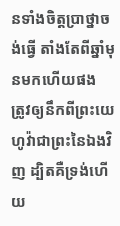នទាំងចិត្តប្រាថ្នាចង់ធ្វើ តាំងតែពីឆ្នាំមុនមកហើយផង
ត្រូវឲ្យនឹកពីព្រះយេហូវ៉ាជាព្រះនៃឯងវិញ ដ្បិតគឺទ្រង់ហើយ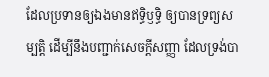ដែលប្រទានឲ្យឯងមានឥទ្ធិឫទ្ធិ ឲ្យបានទ្រព្យសម្បត្តិ ដើម្បីនឹងបញ្ជាក់សេចក្ដីសញ្ញា ដែលទ្រង់បា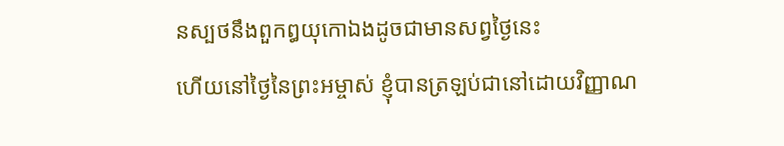នស្បថនឹងពួកឰយុកោឯងដូចជាមានសព្វថ្ងៃនេះ
ហើយនៅថ្ងៃនៃព្រះអម្ចាស់ ខ្ញុំបានត្រឡប់ជានៅដោយវិញ្ញាណ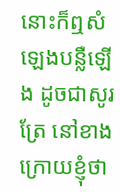នោះក៏ឮសំឡេងបន្លឺឡើង ដូចជាសូរត្រែ នៅខាងក្រោយខ្ញុំថា